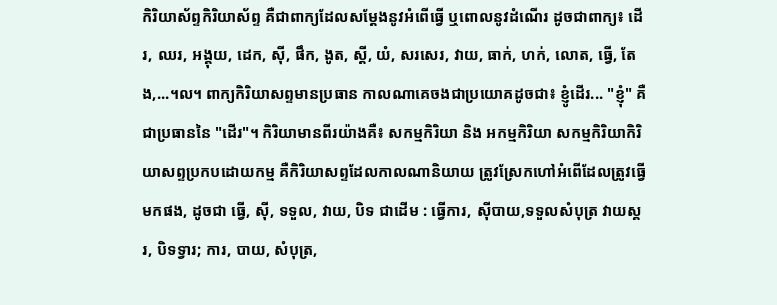កិរិយាស័ព្ទកិរិយាស័ព្ទ គឺជាពាក្យដែលសម្ដែងនូវអំពើធ្វើ ឬពោលនូវដំណើរ ដូចជាពាក្យ៖ ដើរ, ឈរ, អង្គុយ, ដេក, ស៊ី, ផឹក, ងូត, ស្ដី, យំ, សរសេរ, វាយ, ធាក់, ហក់, លោត, ធ្វើ, តែង,...។ល។ ពាក្យកិរិយាសព្ទមានប្រធាន កាលណាគេចងជាប្រយោគដូចជា៖ ខ្ញូំដើរ... "ខ្ញុំ" គឺជាប្រធាននៃ "ដើរ"។ កិរិយាមានពីរយ៉ាងគឺ៖ សកម្មកិរិយា និង អកម្មកិរិយា សកម្មកិរិយាកិរិយាសព្ទប្រកបដោយកម្ម គឺកិរិយាសព្ទដែលកាលណានិយាយ ត្រូវស្រែកហៅអំពើដែលត្រូវធ្វើមកផង, ដូចជា ធ្វើ, ស៊ី, ទទួល, វាយ, បិទ ជាដើម : ធ្វើការ, ស៊ីបាយ,ទទួលសំបុត្រ វាយស្គរ, បិទទ្វារ; ការ, បាយ, សំបុត្រ,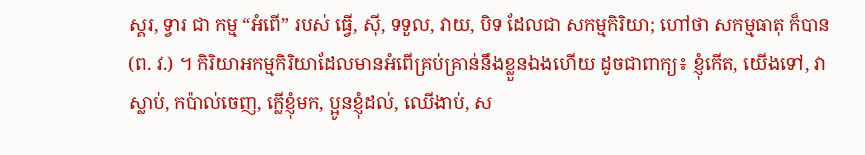ស្គរ, ទ្វារ ជា កម្ម “អំពើ” របស់ ធ្វើ, ស៊ី, ទទួល, វាយ, បិទ ដែលជា សកម្មកិរិយា; ហៅថា សកម្មធាតុ ក៏បាន (ព. វ.) ។ កិរិយាអកម្មកិរិយាដែលមានអំពើគ្រប់គ្រាន់នឹងខ្លួនឯងហើយ ដូចជាពាក្យ៖ ខ្ញុំកើត, យើងទៅ, វាស្លាប់, កប៉ាល់ចេញ, ក្លើខ្ញុំមក, ប្អូនខ្ញុំដល់, ឈើងាប់, ស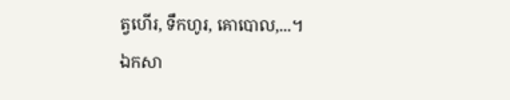ត្វហើរ, ទឹកហូរ, គោបោល,...។
ឯកសា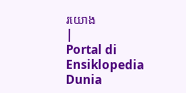រយោង
|
Portal di Ensiklopedia Dunia